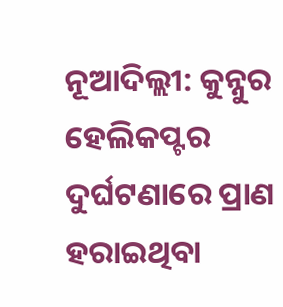ନୂଆଦିଲ୍ଲୀ: କୁନ୍ନୁର ହେଲିକପ୍ଟର ଦୁର୍ଘଟଣାରେ ପ୍ରାଣ ହରାଇଥିବା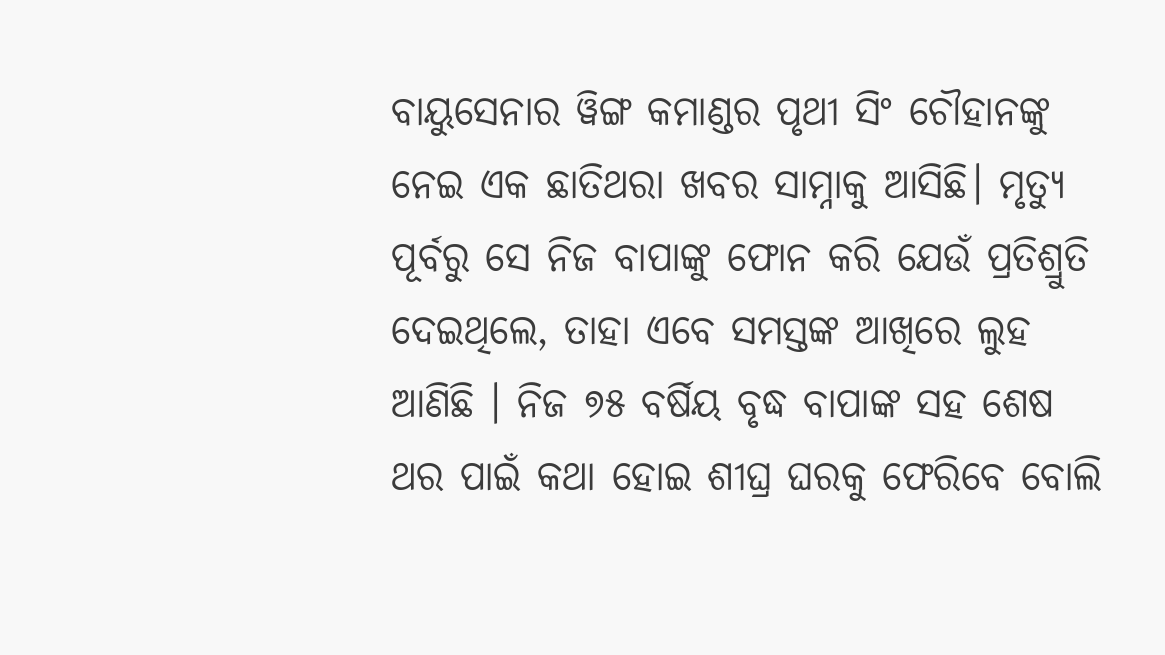ବାୟୁସେନାର ୱିଙ୍ଗ କମାଣ୍ଡର ପୃଥୀ ସିଂ ଚୌହାନଙ୍କୁ ନେଇ ଏକ ଛାତିଥରା ଖବର ସାମ୍ନାକୁ ଆସିଛି। ମୃତ୍ୟୁ ପୂର୍ବରୁ ସେ ନିଜ ବାପାଙ୍କୁ ଫୋନ କରି ଯେଉଁ ପ୍ରତିଶ୍ରୁତି ଦେଇଥିଲେ, ତାହା ଏବେ ସମସ୍ତଙ୍କ ଆଖିରେ ଲୁହ ଆଣିଛି । ନିଜ ୭୫ ବର୍ଷିୟ ବୃଦ୍ଧ ବାପାଙ୍କ ସହ ଶେଷ ଥର ପାଇଁ କଥା ହୋଇ ଶୀଘ୍ର ଘରକୁ ଫେରିବେ ବୋଲି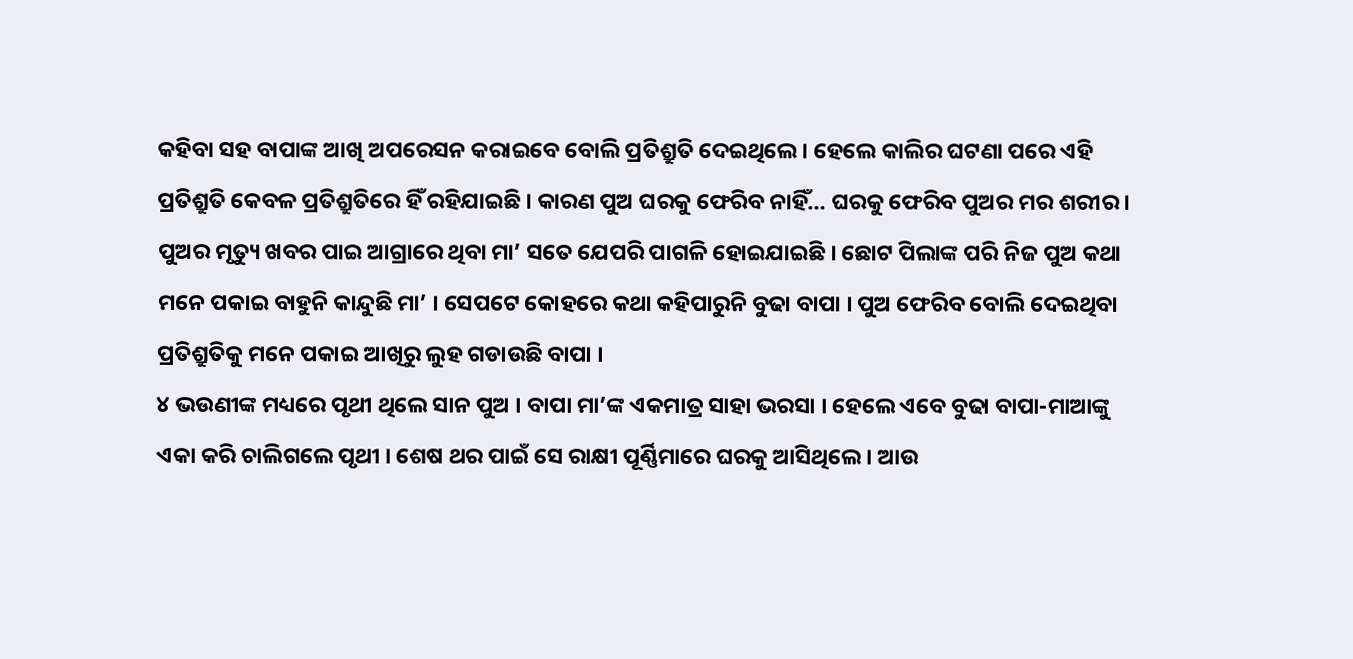କହିବା ସହ ବାପାଙ୍କ ଆଖି ଅପରେସନ କରାଇବେ ବୋଲି ପ୍ରତିଶ୍ରୁତି ଦେଇଥିଲେ । ହେଲେ କାଲିର ଘଟଣା ପରେ ଏହି ପ୍ରତିଶ୍ରୁତି କେବଳ ପ୍ରତିଶ୍ରୁତିରେ ହିଁ ରହିଯାଇଛି । କାରଣ ପୁଅ ଘରକୁ ଫେରିବ ନାହିଁ… ଘରକୁ ଫେରିବ ପୁଅର ମର ଶରୀର ।
ପୁଅର ମୃତ୍ୟୁ ଖବର ପାଇ ଆଗ୍ରାରେ ଥିବା ମା’ ସତେ ଯେପରି ପାଗଳି ହୋଇଯାଇଛି । ଛୋଟ ପିଲାଙ୍କ ପରି ନିଜ ପୁଅ କଥା ମନେ ପକାଇ ବାହୁନି କାନ୍ଦୁଛି ମା’ । ସେପଟେ କୋହରେ କଥା କହିପାରୁନି ବୁଢା ବାପା । ପୁଅ ଫେରିବ ବୋଲି ଦେଇଥିବା ପ୍ରତିଶ୍ରୁତିକୁ ମନେ ପକାଇ ଆଖିରୁ ଲୁହ ଗଡାଉଛି ବାପା ।
୪ ଭଉଣୀଙ୍କ ମଧ୍ୟରେ ପୃଥୀ ଥିଲେ ସାନ ପୁଅ । ବାପା ମା’ଙ୍କ ଏକମାତ୍ର ସାହା ଭରସା । ହେଲେ ଏବେ ବୁଢା ବାପା-ମାଆଙ୍କୁ ଏକା କରି ଚାଲିଗଲେ ପୃଥୀ । ଶେଷ ଥର ପାଇଁ ସେ ରାକ୍ଷୀ ପୂର୍ଣ୍ଣିମାରେ ଘରକୁ ଆସିଥିଲେ । ଆଉ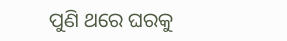ପୁଣି ଥରେ ଘରକୁ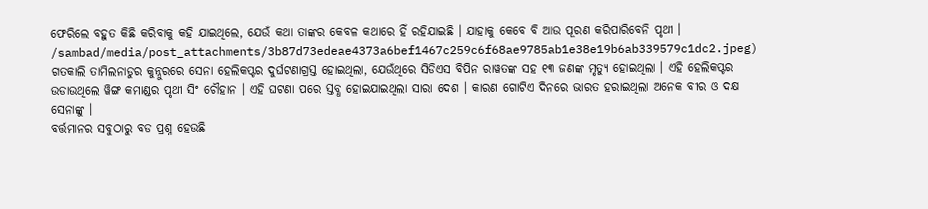ଫେରିଲେ ବହୁତ କିଛି କରିବାକୁ କହି ଯାଇଥିଲେ, ଯେଉଁ କଥା ତାଙ୍କର କେବଳ କଥାରେ ହିଁ ରହିଯାଇଛି । ଯାହାକୁ କେବେ ବି ଆଉ ପୂରଣ କରିପାରିବେନି ପୃଥୀ ।
/sambad/media/post_attachments/3b87d73edeae4373a6bef1467c259c6f68ae9785ab1e38e19b6ab339579c1dc2.jpeg)
ଗତକାଲି ତାମିଲନାଡୁର କୁନ୍ନୁରରେ ସେନା ହେଲିକପ୍ଟର ଦୁର୍ଘଟଣାଗ୍ରସ୍ତ ହୋଇଥିଲା, ଯେଉଁଥିରେ ସିଡିଏସ ବିପିନ ରାୱତଙ୍କ ସହ ୧୩ ଜଣଙ୍କ ମୃତ୍ୟୁ ହୋଇଥିଲା । ଏହି ହେଲିକପ୍ଟର ଉଡାଉଥିଲେ ୱିଙ୍ଗ କମାଣ୍ଡର ପୃଥୀ ସିଂ ଚୌହାନ । ଏହି ଘଟଣା ପରେ ସ୍ତବ୍ଧ ହୋଇଯାଇଥିଲା ସାରା ଦେଶ । କାରଣ ଗୋଟିଏ ଦିନରେ ଭାରତ ହରାଇଥିଲା ଅନେକ ବୀର ଓ ଦକ୍ଷ ସେନାଙ୍କୁ ।
ବର୍ତ୍ତମାନର ସବୁଠାରୁ ବଡ ପ୍ରଶ୍ନ ହେଉଛି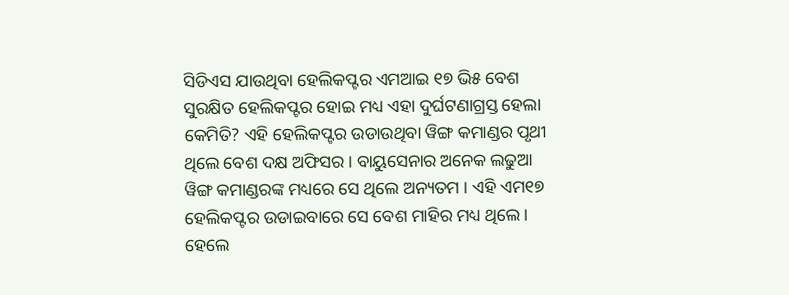ସିଡିଏସ ଯାଉଥିବା ହେଲିକପ୍ଟର ଏମଆଇ ୧୭ ଭି୫ ବେଶ ସୁରକ୍ଷିତ ହେଲିକପ୍ଟର ହୋଇ ମଧ୍ୟ ଏହା ଦୁର୍ଘଟଣାଗ୍ରସ୍ତ ହେଲା କେମିତି? ଏହି ହେଲିକପ୍ଟର ଉଡାଉଥିବା ୱିଙ୍ଗ କମାଣ୍ଡର ପୃଥୀ ଥିଲେ ବେଶ ଦକ୍ଷ ଅଫିସର । ବାୟୁସେନାର ଅନେକ ଲଢୁଆ ୱିଙ୍ଗ କମାଣ୍ଡରଙ୍କ ମଧ୍ୟରେ ସେ ଥିଲେ ଅନ୍ୟତମ । ଏହି ଏମ୧୭ ହେଲିକପ୍ଟର ଉଡାଇବାରେ ସେ ବେଶ ମାହିର ମଧ୍ୟ ଥିଲେ । ହେଲେ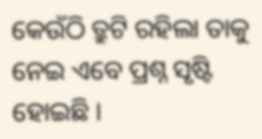କେଉଁଠି ତ୍ରୁଟି ରହିଲା ତାକୁ ନେଇ ଏବେ ପ୍ରଶ୍ନ ସୃଷ୍ଟି ହୋଇଛି ।